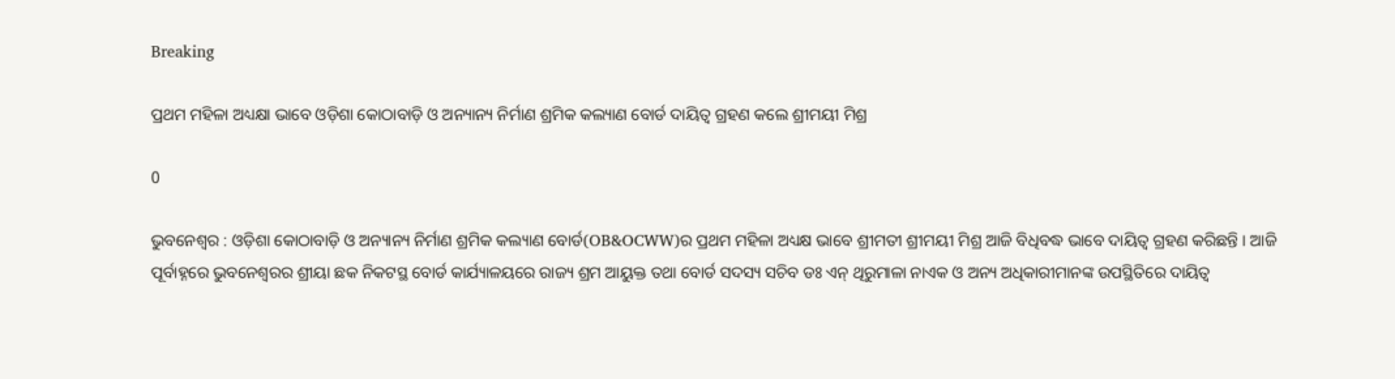Breaking

ପ୍ରଥମ ମହିଳା ଅଧ୍ୟକ୍ଷା ଭାବେ ଓଡ଼ିଶା କୋଠାବାଡ଼ି ଓ ଅନ୍ୟାନ୍ୟ ନିର୍ମାଣ ଶ୍ରମିକ କଲ୍ୟାଣ ବୋର୍ଡ ଦାୟିତ୍ୱ ଗ୍ରହଣ କଲେ ଶ୍ରୀମୟୀ ମିଶ୍ର

0

ଭୁବନେଶ୍ୱର : ଓଡ଼ିଶା କୋଠାବାଡ଼ି ଓ ଅନ୍ୟାନ୍ୟ ନିର୍ମାଣ ଶ୍ରମିକ କଲ୍ୟାଣ ବୋର୍ଡ(OB&OCWW)ର ପ୍ରଥମ ମହିଳା ଅଧ୍ୟକ୍ଷ ଭାବେ ଶ୍ରୀମତୀ ଶ୍ରୀମୟୀ ମିଶ୍ର ଆଜି ବିଧିବଦ୍ଧ ଭାବେ ଦାୟିତ୍ୱ ଗ୍ରହଣ କରିଛନ୍ତି । ଆଜି ପୂର୍ବାହ୍ନରେ ଭୁବନେଶ୍ୱରର ଶ୍ରୀୟା ଛକ ନିକଟସ୍ଥ ବୋର୍ଡ କାର୍ଯ୍ୟାଳୟରେ ରାଜ୍ୟ ଶ୍ରମ ଆୟୁକ୍ତ ତଥା ବୋର୍ଡ ସଦସ୍ୟ ସଚିବ ଡଃ ଏନ୍ ଥିରୁମାଳା ନାଏକ ଓ ଅନ୍ୟ ଅଧିକାରୀମାନଙ୍କ ଉପସ୍ଥିତିରେ ଦାୟିତ୍ୱ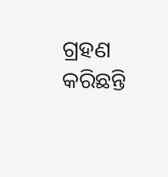ଗ୍ରହଣ କରିଛନ୍ତି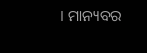। ମାନ୍ୟବର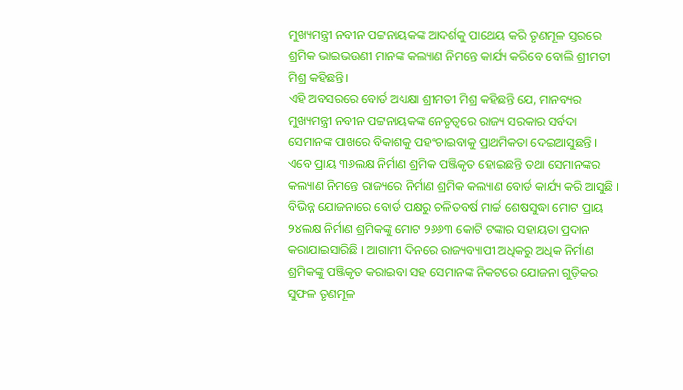ମୁଖ୍ୟମନ୍ତ୍ରୀ ନବୀନ ପଟ୍ଟନାୟକଙ୍କ ଆଦର୍ଶକୁ ପାଥେୟ କରି ତୃଣମୂଳ ସ୍ତରରେ ଶ୍ରମିକ ଭାଇଭଉଣୀ ମାନଙ୍କ କଲ୍ୟାଣ ନିମନ୍ତେ କାର୍ଯ୍ୟ କରିବେ ବୋଲି ଶ୍ରୀମତୀ ମିଶ୍ର କହିଛନ୍ତି।
ଏହି ଅବସରରେ ବୋର୍ଡ ଅଧ୍ୟକ୍ଷା ଶ୍ରୀମତୀ ମିଶ୍ର କହିଛନ୍ତି ଯେ, ମାନବ୍ୟର ମୁଖ୍ୟମନ୍ତ୍ରୀ ନବୀନ ପଟ୍ଟନାୟକଙ୍କ ନେତୃତ୍ୱରେ ରାଜ୍ୟ ସରକାର ସର୍ବଦା ସେମାନଙ୍କ ପାଖରେ ବିକାଶକୁ ପହଂଚାଇବାକୁ ପ୍ରାଥମିକତା ଦେଇଆସୁଛନ୍ତି । ଏବେ ପ୍ରାୟ ୩୬ଲକ୍ଷ ନିର୍ମାଣ ଶ୍ରମିକ ପଞ୍ଜିକୃତ ହୋଇଛନ୍ତି ତଥା ସେମାନଙ୍କର କଲ୍ୟାଣ ନିମନ୍ତେ ରାଜ୍ୟରେ ନିର୍ମାଣ ଶ୍ରମିକ କଲ୍ୟାଣ ବୋର୍ଡ କାର୍ଯ୍ୟ କରି ଆସୁଛି । ବିଭିନ୍ନ ଯୋଜନାରେ ବୋର୍ଡ ପକ୍ଷରୁ ଚଳିତବର୍ଷ ମାର୍ଚ୍ଚ ଶେଷସୁଦ୍ଧା ମୋଟ ପ୍ରାୟ ୨୪ଲକ୍ଷ ନିର୍ମାଣ ଶ୍ରମିକଙ୍କୁ ମୋଟ ୨୬୬୩ କୋଟି ଟଙ୍କାର ସହାୟତା ପ୍ରଦାନ କରାଯାଇସାରିଛି । ଆଗାମୀ ଦିନରେ ରାଜ୍ୟବ୍ୟାପୀ ଅଧିକରୁ ଅଧିକ ନିର୍ମାଣ ଶ୍ରମିକଙ୍କୁ ପଞ୍ଜିକୃତ କରାଇବା ସହ ସେମାନଙ୍କ ନିକଟରେ ଯୋଜନା ଗୁଡ଼ିକର ସୁଫଳ ତୃଣମୂଳ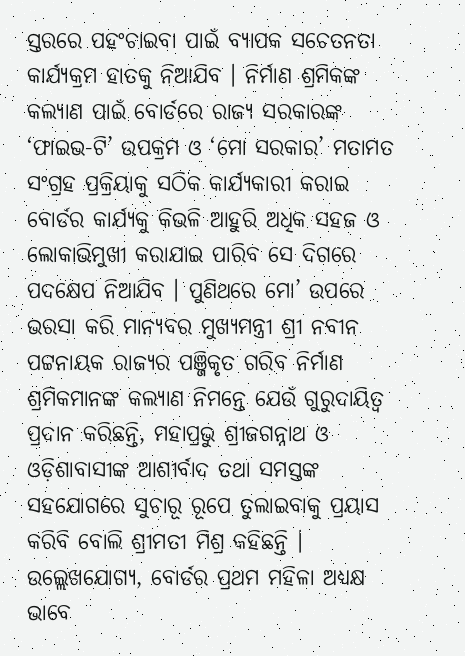ସ୍ତରରେ ପହଂଚାଇବା ପାଇଁ ବ୍ୟାପକ ସଚେତନତା କାର୍ଯ୍ୟକ୍ରମ ହାତକୁ ନିଆଯିବ । ନିର୍ମାଣ ଶ୍ରମିକଙ୍କ କଲ୍ୟାଣ ପାଇଁ ବୋର୍ଡରେ ରାଜ୍ୟ ସରକାରଙ୍କ ‘ଫାଇଭ-ଟି’ ଉପକ୍ରମ ଓ ‘ମୋ ସରକାର’ ମତାମତ ସଂଗ୍ରହ ପ୍ରକ୍ରିୟାକୁ ସଠିକ କାର୍ଯ୍ୟକାରୀ କରାଇ ବୋର୍ଡର କାର୍ଯ୍ୟକୁ କିଭଳି ଆହୁରି ଅଧିକ ସହଜ ଓ ଲୋକାଭିମୁଖୀ କରାଯାଇ ପାରିବ ସେ ଦିଗରେ ପଦକ୍ଷେପ ନିଆଯିବ । ପୁଣିଥରେ ମୋ’ ଉପରେ ଭରସା କରି ମାନ୍ୟବର ମୁଖ୍ୟମନ୍ତ୍ରୀ ଶ୍ରୀ ନବୀନ ପଟ୍ଟନାୟକ ରାଜ୍ୟର ପଞ୍ଜିକୃତ ଗରିବ ନିର୍ମାଣ ଶ୍ରମିକମାନଙ୍କ କଲ୍ୟାଣ ନିମନ୍ତେ ଯେଉଁ ଗୁରୁଦାୟିତ୍ୱ ପ୍ରଦାନ କରିଛନ୍ତି, ମହାପ୍ରଭୁ ଶ୍ରୀଜଗନ୍ନାଥ ଓ ଓଡ଼ିଶାବାସୀଙ୍କ ଆଶୀର୍ବାଦ ତଥା ସମସ୍ତଙ୍କ ସହଯୋଗରେ ସୁଚାରୂ ରୂପେ ତୁଲାଇବାକୁ ପ୍ରୟାସ କରିବି ବୋଲି ଶ୍ରୀମତୀ ମିଶ୍ର କହିଛନ୍ତି ।
ଉଲ୍ଲେଖଯୋଗ୍ୟ, ବୋର୍ଡର ପ୍ରଥମ ମହିଳା ଅଧ୍ୟକ୍ଷ ଭାବେ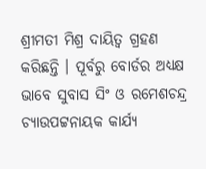ଶ୍ରୀମତୀ ମିଶ୍ର ଦାୟିତ୍ୱ ଗ୍ରହଣ କରିଛନ୍ତି । ପୂର୍ବରୁ ବୋର୍ଡର ଅଧ୍ୟକ୍ଷ ଭାବେ ସୁବାସ ସିଂ ଓ ରମେଶଚନ୍ଦ୍ର ଚ୍ୟାଉପଟ୍ଟନାୟକ କାର୍ଯ୍ୟ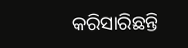କରିସାରିଛନ୍ତି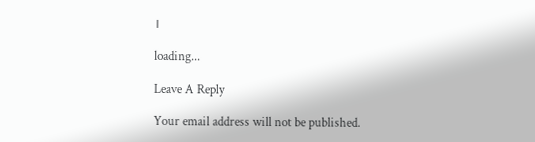।

loading...

Leave A Reply

Your email address will not be published.